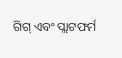ଗିଗ୍ ଏବଂ ପ୍ଲାଟଫର୍ମ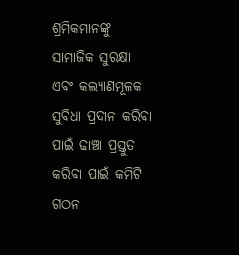ଶ୍ରମିକମାନଙ୍କୁ ସାମାଜିକ ସୁରକ୍ଷା ଏବଂ କଲ୍ୟାଣମୂଳକ ସୁବିଧା ପ୍ରଦାନ କରିବା ପାଇଁ ଢାଞ୍ଚା ପ୍ରସ୍ତୁତ କରିବା ପାଇଁ କମିଟି ଗଠନ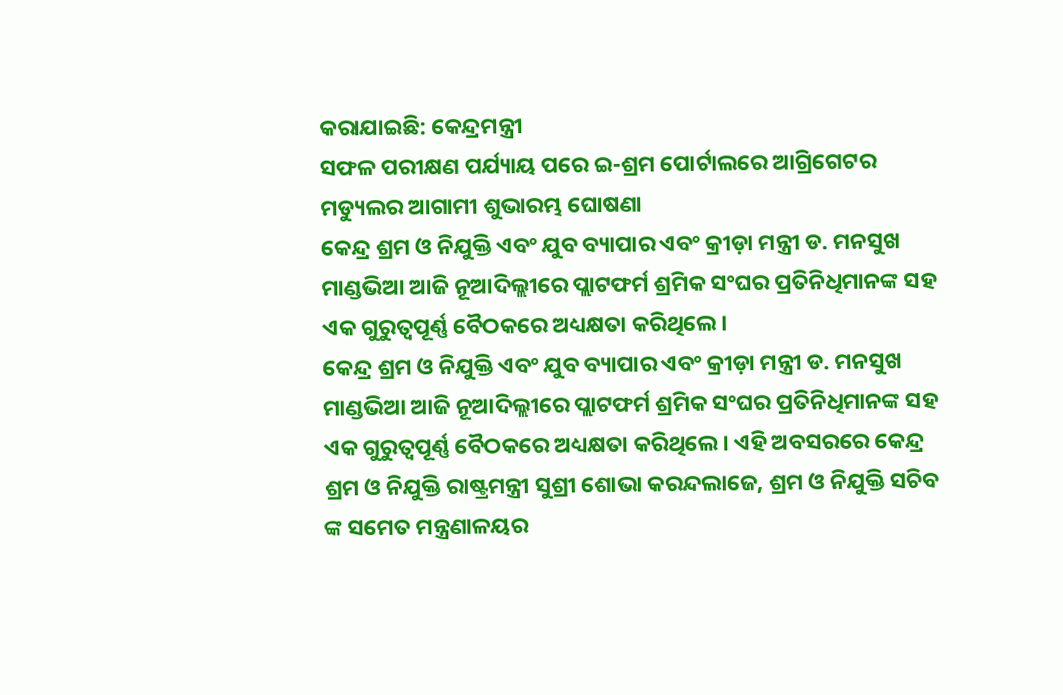କରାଯାଇଛି: କେନ୍ଦ୍ରମନ୍ତ୍ରୀ
ସଫଳ ପରୀକ୍ଷଣ ପର୍ଯ୍ୟାୟ ପରେ ଇ-ଶ୍ରମ ପୋର୍ଟାଲରେ ଆଗ୍ରିଗେଟର ମଡ୍ୟୁଲର ଆଗାମୀ ଶୁଭାରମ୍ଭ ଘୋଷଣା
କେନ୍ଦ୍ର ଶ୍ରମ ଓ ନିଯୁକ୍ତି ଏବଂ ଯୁବ ବ୍ୟାପାର ଏବଂ କ୍ରୀଡ଼ା ମନ୍ତ୍ରୀ ଡ. ମନସୁଖ ମାଣ୍ଡଭିଆ ଆଜି ନୂଆଦିଲ୍ଲୀରେ ପ୍ଲାଟଫର୍ମ ଶ୍ରମିକ ସଂଘର ପ୍ରତିନିଧିମାନଙ୍କ ସହ ଏକ ଗୁରୁତ୍ୱପୂର୍ଣ୍ଣ ବୈଠକରେ ଅଧ୍ୟକ୍ଷତା କରିଥିଲେ।
କେନ୍ଦ୍ର ଶ୍ରମ ଓ ନିଯୁକ୍ତି ଏବଂ ଯୁବ ବ୍ୟାପାର ଏବଂ କ୍ରୀଡ଼ା ମନ୍ତ୍ରୀ ଡ. ମନସୁଖ ମାଣ୍ଡଭିଆ ଆଜି ନୂଆଦିଲ୍ଲୀରେ ପ୍ଲାଟଫର୍ମ ଶ୍ରମିକ ସଂଘର ପ୍ରତିନିଧିମାନଙ୍କ ସହ ଏକ ଗୁରୁତ୍ୱପୂର୍ଣ୍ଣ ବୈଠକରେ ଅଧ୍ୟକ୍ଷତା କରିଥିଲେ। ଏହି ଅବସରରେ କେନ୍ଦ୍ର ଶ୍ରମ ଓ ନିଯୁକ୍ତି ରାଷ୍ଟ୍ରମନ୍ତ୍ରୀ ସୁଶ୍ରୀ ଶୋଭା କରନ୍ଦଲାଜେ, ଶ୍ରମ ଓ ନିଯୁକ୍ତି ସଚିବ ଙ୍କ ସମେତ ମନ୍ତ୍ରଣାଳୟର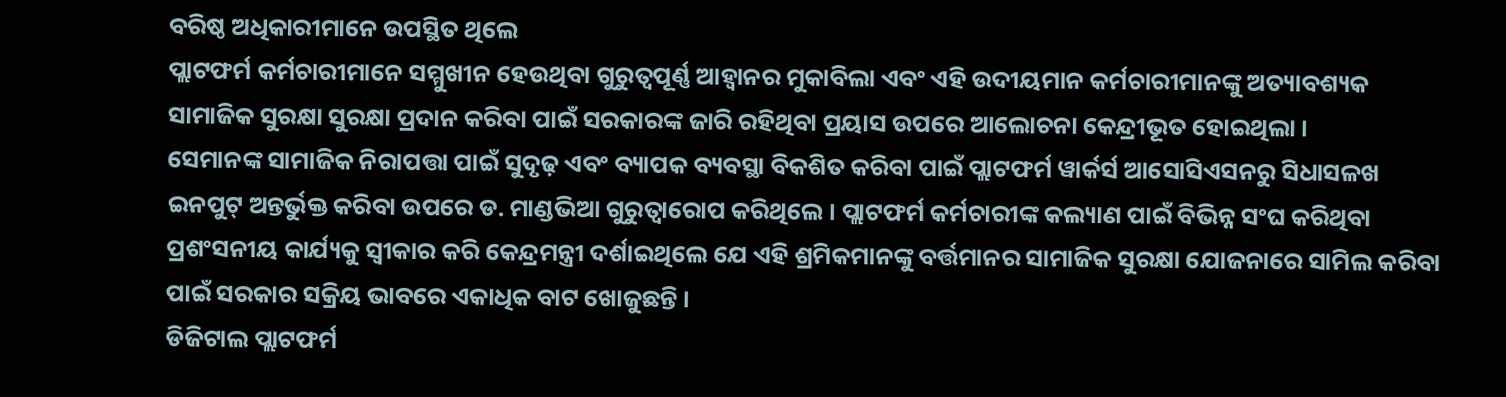ବରିଷ୍ଠ ଅଧିକାରୀମାନେ ଉପସ୍ଥିତ ଥିଲେ
ପ୍ଲାଟଫର୍ମ କର୍ମଚାରୀମାନେ ସମ୍ମୁଖୀନ ହେଉଥିବା ଗୁରୁତ୍ୱପୂର୍ଣ୍ଣ ଆହ୍ୱାନର ମୁକାବିଲା ଏବଂ ଏହି ଉଦୀୟମାନ କର୍ମଚାରୀମାନଙ୍କୁ ଅତ୍ୟାବଶ୍ୟକ ସାମାଜିକ ସୁରକ୍ଷା ସୁରକ୍ଷା ପ୍ରଦାନ କରିବା ପାଇଁ ସରକାରଙ୍କ ଜାରି ରହିଥିବା ପ୍ରୟାସ ଉପରେ ଆଲୋଚନା କେନ୍ଦ୍ରୀଭୂତ ହୋଇଥିଲା ।
ସେମାନଙ୍କ ସାମାଜିକ ନିରାପତ୍ତା ପାଇଁ ସୁଦୃଢ଼ ଏବଂ ବ୍ୟାପକ ବ୍ୟବସ୍ଥା ବିକଶିତ କରିବା ପାଇଁ ପ୍ଲାଟଫର୍ମ ୱାର୍କର୍ସ ଆସୋସିଏସନରୁ ସିଧାସଳଖ ଇନପୁଟ୍ ଅନ୍ତର୍ଭୁକ୍ତ କରିବା ଉପରେ ଡ. ମାଣ୍ଡଭିଆ ଗୁରୁତ୍ୱାରୋପ କରିଥିଲେ । ପ୍ଲାଟଫର୍ମ କର୍ମଚାରୀଙ୍କ କଲ୍ୟାଣ ପାଇଁ ବିଭିନ୍ନ ସଂଘ କରିଥିବା ପ୍ରଶଂସନୀୟ କାର୍ଯ୍ୟକୁ ସ୍ୱୀକାର କରି କେନ୍ଦ୍ରମନ୍ତ୍ରୀ ଦର୍ଶାଇଥିଲେ ଯେ ଏହି ଶ୍ରମିକମାନଙ୍କୁ ବର୍ତ୍ତମାନର ସାମାଜିକ ସୁରକ୍ଷା ଯୋଜନାରେ ସାମିଲ କରିବା ପାଇଁ ସରକାର ସକ୍ରିୟ ଭାବରେ ଏକାଧିକ ବାଟ ଖୋଜୁଛନ୍ତି ।
ଡିଜିଟାଲ ପ୍ଲାଟଫର୍ମ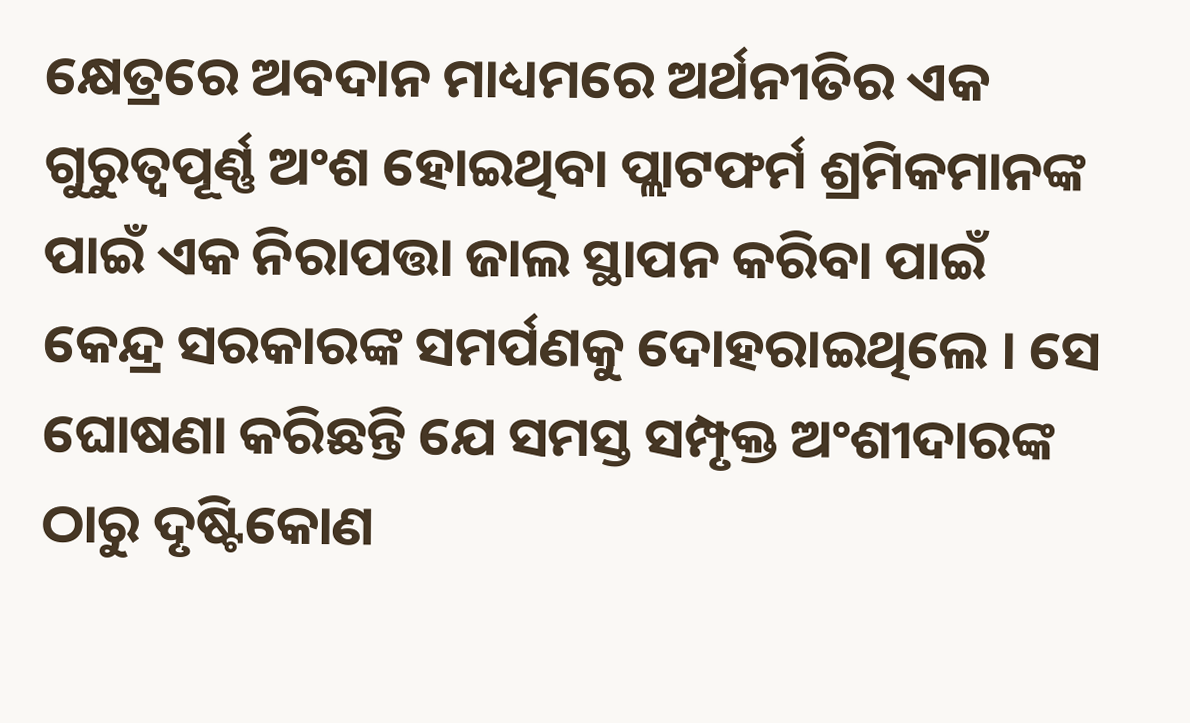କ୍ଷେତ୍ରରେ ଅବଦାନ ମାଧ୍ୟମରେ ଅର୍ଥନୀତିର ଏକ ଗୁରୁତ୍ୱପୂର୍ଣ୍ଣ ଅଂଶ ହୋଇଥିବା ପ୍ଲାଟଫର୍ମ ଶ୍ରମିକମାନଙ୍କ ପାଇଁ ଏକ ନିରାପତ୍ତା ଜାଲ ସ୍ଥାପନ କରିବା ପାଇଁ କେନ୍ଦ୍ର ସରକାରଙ୍କ ସମର୍ପଣକୁ ଦୋହରାଇଥିଲେ । ସେ ଘୋଷଣା କରିଛନ୍ତି ଯେ ସମସ୍ତ ସମ୍ପୃକ୍ତ ଅଂଶୀଦାରଙ୍କ ଠାରୁ ଦୃଷ୍ଟିକୋଣ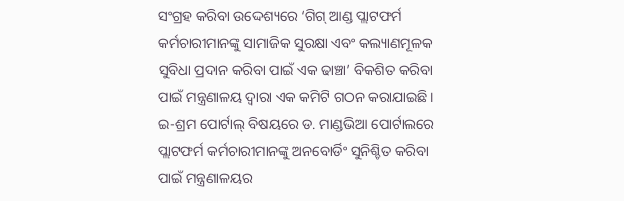ସଂଗ୍ରହ କରିବା ଉଦ୍ଦେଶ୍ୟରେ ‘ଗିଗ୍ ଆଣ୍ଡ ପ୍ଲାଟଫର୍ମ କର୍ମଚାରୀମାନଙ୍କୁ ସାମାଜିକ ସୁରକ୍ଷା ଏବଂ କଲ୍ୟାଣମୂଳକ ସୁବିଧା ପ୍ରଦାନ କରିବା ପାଇଁ ଏକ ଢାଞ୍ଚା’ ବିକଶିତ କରିବା ପାଇଁ ମନ୍ତ୍ରଣାଳୟ ଦ୍ୱାରା ଏକ କମିଟି ଗଠନ କରାଯାଇଛି।
ଇ-ଶ୍ରମ ପୋର୍ଟାଲ୍ ବିଷୟରେ ଡ. ମାଣ୍ଡଭିଆ ପୋର୍ଟାଲରେ ପ୍ଲାଟଫର୍ମ କର୍ମଚାରୀମାନଙ୍କୁ ଅନବୋର୍ଡିଂ ସୁନିଶ୍ଚିତ କରିବା ପାଇଁ ମନ୍ତ୍ରଣାଳୟର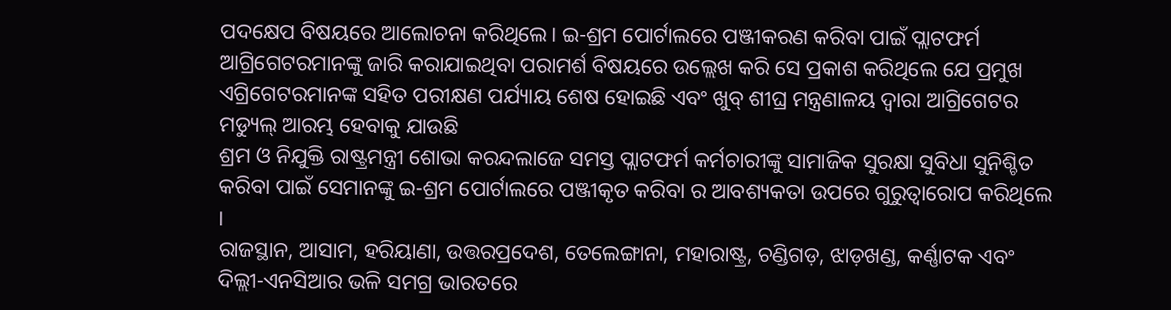ପଦକ୍ଷେପ ବିଷୟରେ ଆଲୋଚନା କରିଥିଲେ। ଇ-ଶ୍ରମ ପୋର୍ଟାଲରେ ପଞ୍ଜୀକରଣ କରିବା ପାଇଁ ପ୍ଲାଟଫର୍ମ ଆଗ୍ରିଗେଟରମାନଙ୍କୁ ଜାରି କରାଯାଇଥିବା ପରାମର୍ଶ ବିଷୟରେ ଉଲ୍ଲେଖ କରି ସେ ପ୍ରକାଶ କରିଥିଲେ ଯେ ପ୍ରମୁଖ ଏଗ୍ରିଗେଟରମାନଙ୍କ ସହିତ ପରୀକ୍ଷଣ ପର୍ଯ୍ୟାୟ ଶେଷ ହୋଇଛି ଏବଂ ଖୁବ୍ ଶୀଘ୍ର ମନ୍ତ୍ରଣାଳୟ ଦ୍ୱାରା ଆଗ୍ରିଗେଟର ମଡ୍ୟୁଲ୍ ଆରମ୍ଭ ହେବାକୁ ଯାଉଛି
ଶ୍ରମ ଓ ନିଯୁକ୍ତି ରାଷ୍ଟ୍ରମନ୍ତ୍ରୀ ଶୋଭା କରନ୍ଦଲାଜେ ସମସ୍ତ ପ୍ଲାଟଫର୍ମ କର୍ମଚାରୀଙ୍କୁ ସାମାଜିକ ସୁରକ୍ଷା ସୁବିଧା ସୁନିଶ୍ଚିତ କରିବା ପାଇଁ ସେମାନଙ୍କୁ ଇ-ଶ୍ରମ ପୋର୍ଟାଲରେ ପଞ୍ଜୀକୃତ କରିବା ର ଆବଶ୍ୟକତା ଉପରେ ଗୁରୁତ୍ୱାରୋପ କରିଥିଲେ ।
ରାଜସ୍ଥାନ, ଆସାମ, ହରିୟାଣା, ଉତ୍ତରପ୍ରଦେଶ, ତେଲେଙ୍ଗାନା, ମହାରାଷ୍ଟ୍ର, ଚଣ୍ଡିଗଡ଼, ଝାଡ଼ଖଣ୍ଡ, କର୍ଣ୍ଣାଟକ ଏବଂ ଦିଲ୍ଲୀ-ଏନସିଆର ଭଳି ସମଗ୍ର ଭାରତରେ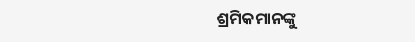ଶ୍ରମିକମାନଙ୍କୁ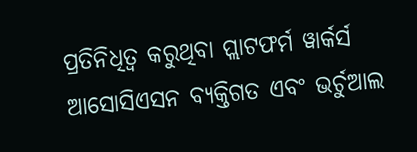ପ୍ରତିନିଧିତ୍ୱ କରୁଥିବା ପ୍ଲାଟଫର୍ମ ୱାର୍କର୍ସ ଆସୋସିଏସନ ବ୍ୟକ୍ତିଗତ ଏବଂ ଭର୍ଚୁଆଲ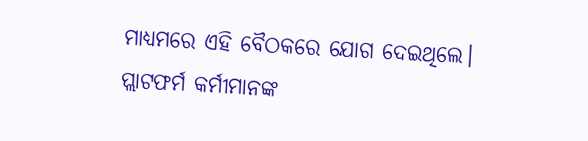ମାଧ୍ୟମରେ ଏହି ବୈଠକରେ ଯୋଗ ଦେଇଥିଲେ। ପ୍ଲାଟଫର୍ମ କର୍ମୀମାନଙ୍କ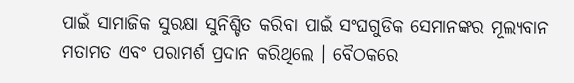ପାଇଁ ସାମାଜିକ ସୁରକ୍ଷା ସୁନିଶ୍ଚିତ କରିବା ପାଇଁ ସଂଘଗୁଡିକ ସେମାନଙ୍କର ମୂଲ୍ୟବାନ ମତାମତ ଏବଂ ପରାମର୍ଶ ପ୍ରଦାନ କରିଥିଲେ । ବୈଠକରେ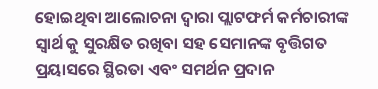ହୋଇଥିବା ଆଲୋଚନା ଦ୍ୱାରା ପ୍ଲାଟଫର୍ମ କର୍ମଚାରୀଙ୍କ ସ୍ୱାର୍ଥ କୁ ସୁରକ୍ଷିତ ରଖିବା ସହ ସେମାନଙ୍କ ବୃତ୍ତିଗତ ପ୍ରୟାସରେ ସ୍ଥିରତା ଏବଂ ସମର୍ଥନ ପ୍ରଦାନ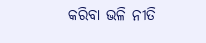କରିବା ଭଳି ନୀତି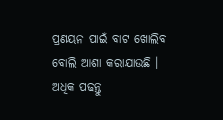ପ୍ରଣୟନ ପାଇଁ ବାଟ ଖୋଲିବ ବୋଲି ଆଶା କରାଯାଉଛି । ଅଧିକ ପଢନ୍ତୁ